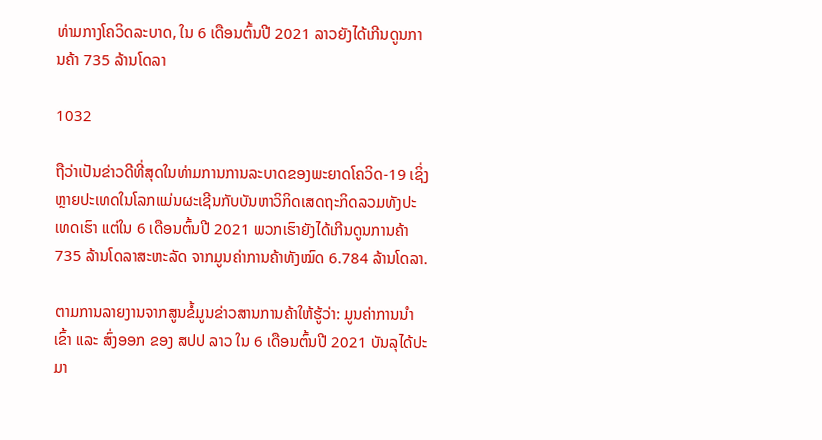ທ່າມກາງໂຄວິດລະບາດ, ໃນ 6 ເດືອນຕົ້ນປີ 2021 ລາວຍັງໄດ້ເກີນດູນການຄ້າ 735 ລ້ານໂດລາ

1032

ຖືວ່າເປັນຂ່າວດີທີ່ສຸດໃນທ່າມການການລະບາດຂອງພະຍາດໂຄວິດ-19 ເຊິ່ງຫຼາຍປະເທດໃນໂລກແມ່ນຜະເຊີນກັບບັນຫາວິກິດເສດຖະກິດລວມທັງປະເທດເຮົາ ແຕ່ໃນ 6 ເດືອນຕົ້ນປີ 2021 ພວກເຮົາຍັງໄດ້ເກີນດູນການຄ້າ 735 ລ້ານໂດລາສະຫະລັດ ຈາກມູນຄ່າການຄ້າທັງໝົດ 6.784 ລ້ານໂດລາ.

ຕາມການລາຍງານຈາກສູນຂໍ້ມູນຂ່າວສານການຄ້າໃຫ້ຮູ້ວ່າ: ມູນຄ່າການນໍາເຂົ້າ ແລະ ສົ່ງອອກ ຂອງ ສປປ ລາວ ໃນ 6 ເດືອນຕົ້ນປີ 2021 ບັນລຸໄດ້ປະມາ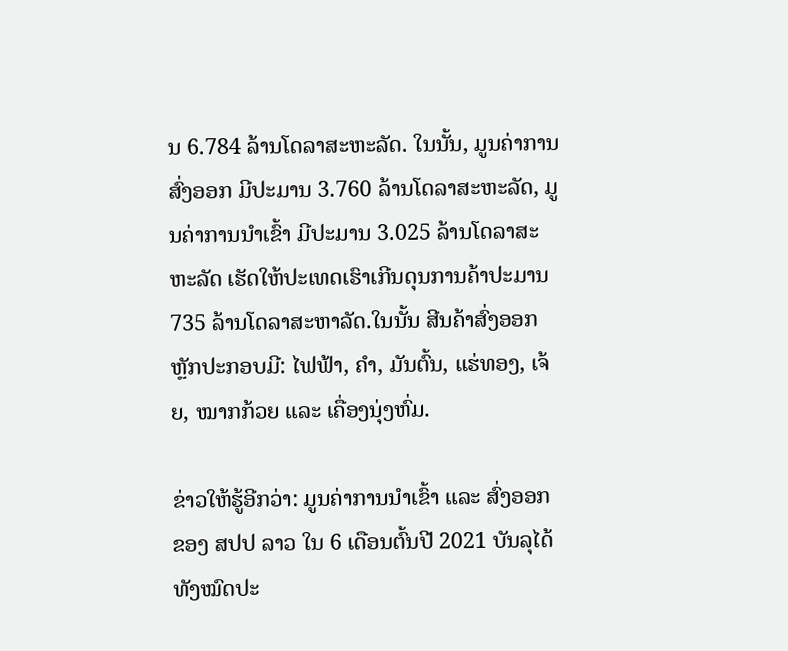ນ 6.784 ລ້ານໂດລາສະຫະລັດ. ໃນນັ້ນ, ມູນຄ່າການສົ່ງອອກ ມີປະມານ 3.760 ລ້ານໂດລາສະຫະລັດ, ມູນຄ່າການນໍາເຂົ້າ ມີປະມານ 3.025 ລ້ານໂດລາສະຫະລັດ ເຮັດໃຫ້ປະເທດເຮົາເກີນດຸນການຄ້າປະມານ 735 ລ້ານໂດລາສະຫາລັດ.ໃນນັ້ນ ສີນຄ້າສົ່ງອອກຫຼັກປະກອບມີ: ໄຟຟ້າ, ຄຳ, ມັນຕົ້ນ, ແຮ່ທອງ, ເຈ້ຍ, ໝາກກ້ວຍ ແລະ ເຄື່ອງນຸ່ງຫົ່ມ.

ຂ່າວໃຫ້ຮູ້ອີກວ່າ: ມູນຄ່າການນຳເຂົ້າ ແລະ ສົ່ງອອກ ຂອງ ສປປ ລາວ ໃນ 6 ເດືອນຕົ້ນປີ 2021 ບັນລຸໄດ້ທັງໝົດປະ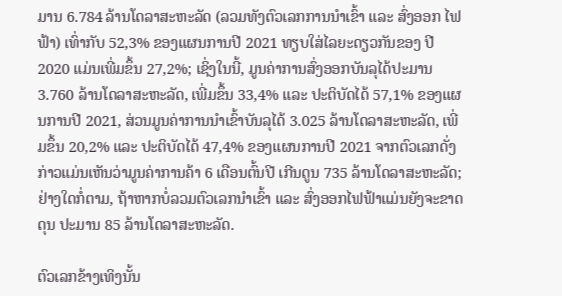ມານ 6.784 ລ້ານໂດລາສະຫະລັດ (ລວມທັງຕົວເລກການນໍາເຂົ້າ ແລະ ສົ່ງອອກ ໄຟຟ້າ) ເທົ່າກັບ 52,3% ຂອງແຜນການປີ 2021 ທຽບໃສ່ໄລຍະດຽວກັນຂອງ ປີ 2020 ແມ່ນເພີ່ມຂຶ້ນ 27,2%; ເຊິ່ງໃນນີ້, ມູນຄ່າການສົ່ງອອກບັນລຸໄດ້ປະມານ 3.760 ລ້ານໂດລາສະຫະລັດ, ເພີ່ມຂຶ້ນ 33,4% ແລະ ປະຕິບັດໄດ້ 57,1% ຂອງແຜນການປີ 2021, ສ່ວນມູນຄ່າການນຳເຂົ້າບັນລຸໄດ້ 3.025 ລ້ານໂດລາສະຫະລັດ, ເພີ່ມຂຶ້ນ 20,2% ແລະ ປະຕິບັດໄດ້ 47,4% ຂອງແຜນການປີ 2021 ຈາກຕົວເລກດັ່ງກ່າວແມ່ນເຫັນວ່າມູນຄ່າການຄ້າ 6 ເດືອນຕົ້ນປີ ເກີນດູນ 735 ລ້ານໂດລາສະຫະລັດ; ຢ່າງໃດກໍ່ຕາມ, ຖ້າຫາກບໍ່ລວມຕົວເລກນຳເຂົ້າ ແລະ ສົ່ງອອກໄຟຟ້າແມ່ນຍັງຈະຂາດດຸນ ປະມານ 85 ລ້ານໂດລາສະຫະລັດ.

ຕົວເລກຂ້າງເທິງນັ້ນ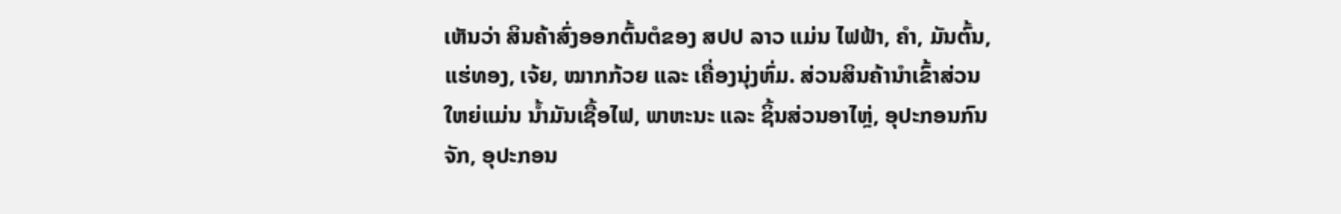ເຫັນວ່າ ສິນຄ້າສົ່ງອອກຕົ້ນຕໍຂອງ ສປປ ລາວ ແມ່ນ ໄຟຟ້າ, ຄຳ, ມັນຕົ້ນ, ແຮ່ທອງ, ເຈ້ຍ, ໝາກກ້ວຍ ແລະ ເຄື່ອງນຸ່ງຫົ່ມ. ສ່ວນສິນຄ້ານຳເຂົ້າສ່ວນໃຫຍ່ແມ່ນ ນໍ້າມັນເຊື້ອໄຟ, ພາຫະນະ ແລະ ຊິ້ນສ່ວນອາໄຫຼ່, ອຸປະກອນກົນຈັກ, ອຸປະກອນ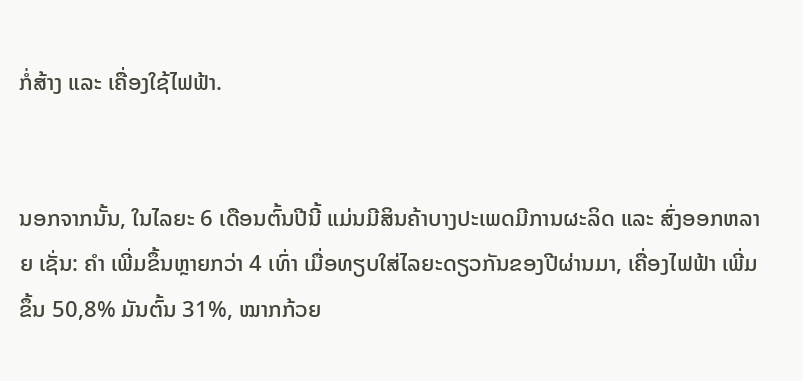ກໍ່ສ້າງ ແລະ ເຄື່ອງໃຊ້ໄຟຟ້າ.


ນອກຈາກນັ້ນ, ໃນໄລຍະ 6 ເດືອນຕົ້ນປີນີ້ ແມ່ນມີສິນຄ້າບາງປະເພດມີການຜະລິດ ແລະ ສົ່ງອອກຫລາຍ ເຊັ່ນ: ຄຳ ເພີ່ມຂຶ້ນຫຼາຍກວ່າ 4 ເທົ່າ ເມື່ອທຽບໃສ່ໄລຍະດຽວກັນຂອງປີຜ່ານມາ, ເຄື່ອງໄຟຟ້າ ເພີ່ມຂຶ້ນ 50,8% ມັນຕົ້ນ 31%, ໝາກກ້ວຍ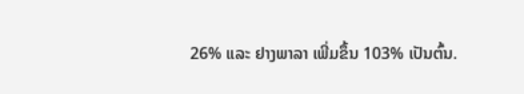26% ແລະ ຢາງພາລາ ເພີ່ມຂຶ້ນ 103% ເປັນຕົ້ນ.